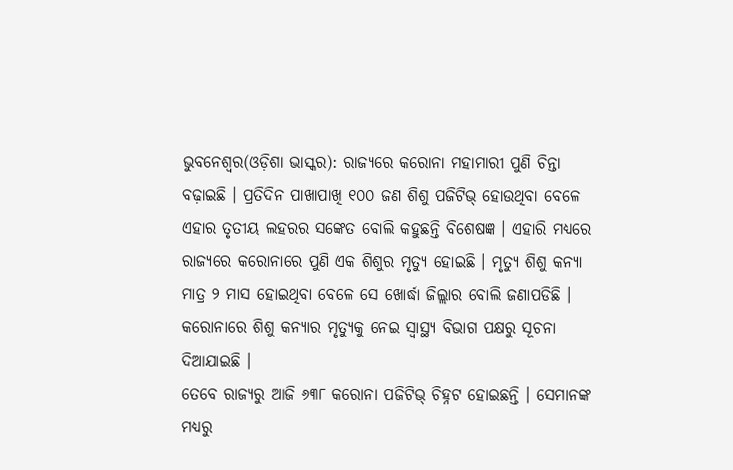ଭୁବନେଶ୍ୱର(ଓଡ଼ିଶା ଭାସ୍କର): ରାଜ୍ୟରେ କରୋନା ମହାମାରୀ ପୁଣି ଚିନ୍ତା ବଢ଼ାଇଛି । ପ୍ରତିଦିନ ପାଖାପାଖି ୧୦୦ ଜଣ ଶିଶୁ ପଜିଟିଭ୍ ହୋଉଥିବା ବେଳେ ଏହାର ତୃତୀୟ ଲହରର ସଙ୍କେତ ବୋଲି କହୁଛନ୍ତି ବିଶେଷଜ୍ଞ । ଏହାରି ମଧ୍ୟରେ ରାଜ୍ୟରେ କରୋନାରେ ପୁଣି ଏକ ଶିଶୁର ମୃତ୍ୟୁ ହୋଇଛି । ମୃତ୍ୟୁ ଶିଶୁ କନ୍ୟା ମାତ୍ର ୨ ମାସ ହୋଇଥିବା ବେଳେ ସେ ଖୋର୍ଦ୍ଧା ଜିଲ୍ଲାର ବୋଲି ଜଣାପଡିଛି । କରୋନାରେ ଶିଶୁ କନ୍ୟାର ମୃତ୍ୟୁକୁ ନେଇ ସ୍ୱାସ୍ଥ୍ୟ ବିଭାଗ ପକ୍ଷରୁ ସୂଚନା ଦିଆଯାଇଛି ।
ତେବେ ରାଜ୍ୟରୁ ଆଜି ୬୩୮ କରୋନା ପଜିଟିଭ୍ ଚିହ୍ନଟ ହୋଇଛନ୍ତି । ସେମାନଙ୍କ ମଧ୍ୟରୁ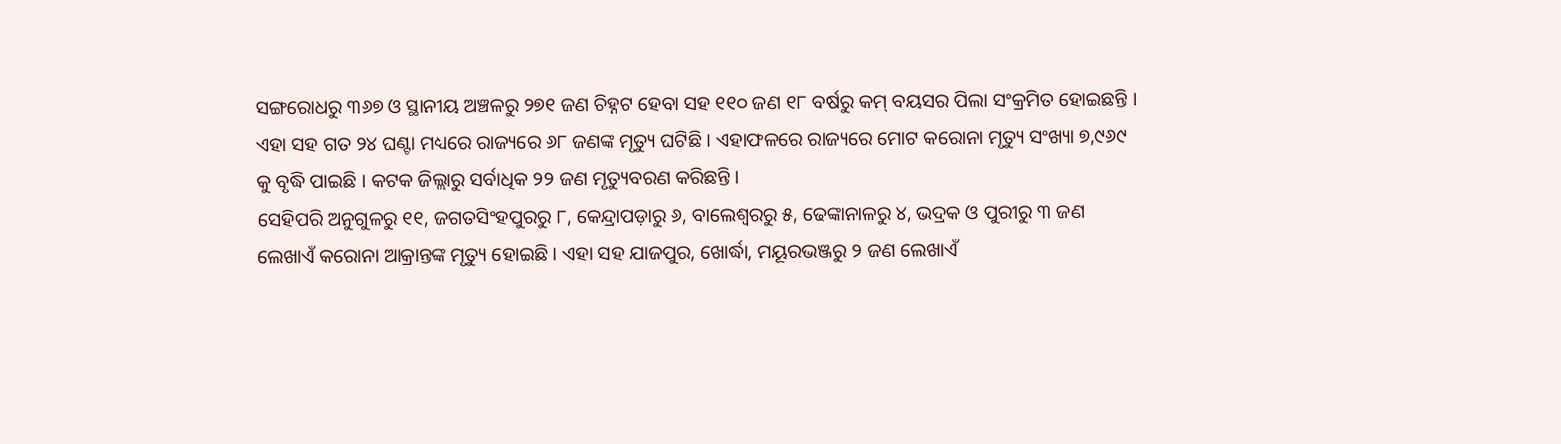ସଙ୍ଗରୋଧରୁ ୩୬୭ ଓ ସ୍ଥାନୀୟ ଅଞ୍ଚଳରୁ ୨୭୧ ଜଣ ଚିହ୍ନଟ ହେବା ସହ ୧୧୦ ଜଣ ୧୮ ବର୍ଷରୁ କମ୍ ବୟସର ପିଲା ସଂକ୍ରମିତ ହୋଇଛନ୍ତି । ଏହା ସହ ଗତ ୨୪ ଘଣ୍ଟା ମଧ୍ୟରେ ରାଜ୍ୟରେ ୬୮ ଜଣଙ୍କ ମୃତ୍ୟୁ ଘଟିଛି । ଏହାଫଳରେ ରାଜ୍ୟରେ ମୋଟ କରୋନା ମୃତ୍ୟୁ ସଂଖ୍ୟା ୭,୯୬୯ କୁ ବୃଦ୍ଧି ପାଇଛି । କଟକ ଜିଲ୍ଲାରୁ ସର୍ବାଧିକ ୨୨ ଜଣ ମୃତ୍ୟୁବରଣ କରିଛନ୍ତି ।
ସେହିପରି ଅନୁଗୁଳରୁ ୧୧, ଜଗତସିଂହପୁରରୁ ୮, କେନ୍ଦ୍ରାପଡ଼ାରୁ ୬, ବାଲେଶ୍ୱରରୁ ୫, ଢେଙ୍କାନାଳରୁ ୪, ଭଦ୍ରକ ଓ ପୁରୀରୁ ୩ ଜଣ ଲେଖାଏଁ କରୋନା ଆକ୍ରାନ୍ତଙ୍କ ମୃତ୍ୟୁ ହୋଇଛି । ଏହା ସହ ଯାଜପୁର, ଖୋର୍ଦ୍ଧା, ମୟୂରଭଞ୍ଜରୁ ୨ ଜଣ ଲେଖାଏଁ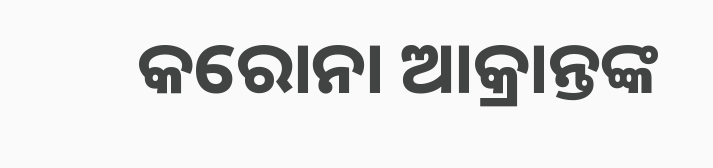କରୋନା ଆକ୍ରାନ୍ତଙ୍କ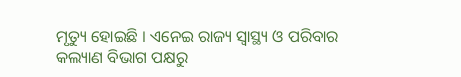ମୃତ୍ୟୁ ହୋଇଛି । ଏନେଇ ରାଜ୍ୟ ସ୍ୱାସ୍ଥ୍ୟ ଓ ପରିବାର କଲ୍ୟାଣ ବିଭାଗ ପକ୍ଷରୁ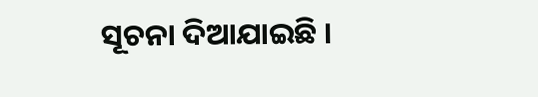ସୂଚନା ଦିଆଯାଇଛି ।